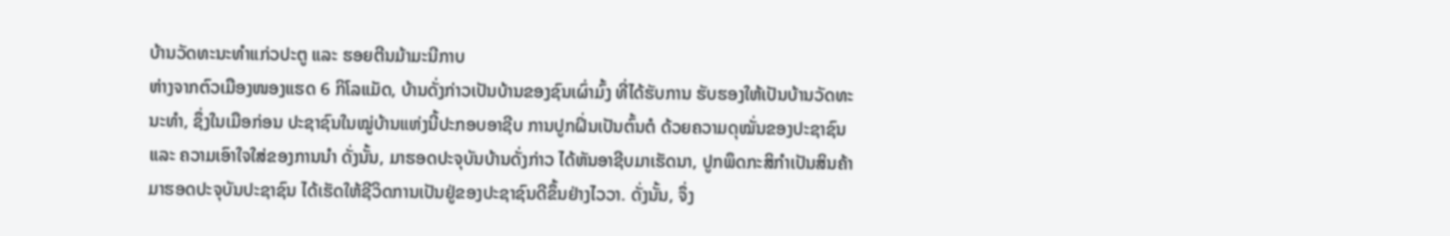ບ້ານວັດທະນະທຳແກ່ວປະຕູ ແລະ ຮອຍຕີນມ້າມະນີກາບ
ຫ່າງຈາກຕົວເມືອງໜອງແຮດ 6 ກິໂລແມັດ, ບ້ານດັ່ງກ່າວເປັນບ້ານຂອງຊົນເຜົ່າມົ້ງ ທີ່ໄດ້ຮັບການ ຮັບຮອງໃຫ້ເປັນບ້ານວັດທະນະທຳ, ຊຶ່ງໃນເມືອກ່ອນ ປະຊາຊົນໃນໝູ່ບ້ານແຫ່ງນີ້ປະກອບອາຊີບ ການປູກຝິ່ນເປັນຕົ້ນຕໍ ດ້ວຍຄວາມດຸໝັ່ນຂອງປະຊາຊົນ ແລະ ຄວາມເອົາໃຈໃສ່ຂອງການນຳ ດັ່ງນັ້ນ, ມາຮອດປະຈຸບັນບ້ານດັ່ງກ່າວ ໄດ້ຫັນອາຊີບມາເຮັດນາ, ປູກພຶດກະສິກຳເປັນສິນຄ້າ ມາຮອດປະຈຸບັນປະຊາຊົນ ໄດ້ເຮັດໃຫ້ຊີວິດການເປັນຢູ່ຂອງປະຊາຊົນດີຂຶ້ນຢ່າງໄວວາ. ດັ່ງນັ້ນ, ຈຶ່ງ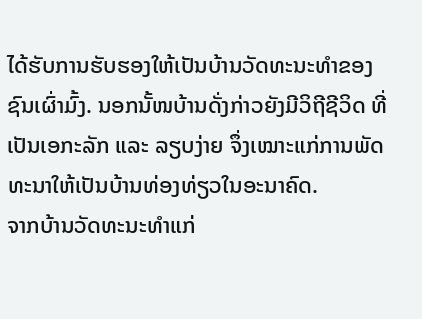ໄດ້ຮັບການຮັບຮອງໃຫ້ເປັນບ້ານວັດທະນະທຳຂອງຊົນເຜົ່າມົ້ງ. ນອກນັ້ໜບ້ານດັ່ງກ່າວຍັງມີວິຖີຊີວິດ ທີ່ເປັນເອກະລັກ ແລະ ລຽບງ່າຍ ຈຶ່ງເໝາະແກ່ການພັດທະນາໃຫ້ເປັນບ້ານທ່ອງທ່ຽວໃນອະນາຄົດ.
ຈາກບ້ານວັດທະນະທຳແກ່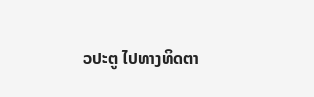ວປະຕູ ໄປທາງທິດຕາ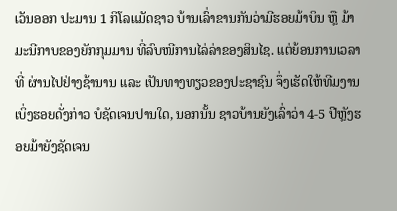ເວັນອອກ ປະມານ 1 ກິໂລແມັດຊາວ ບ້ານເລົ່າຂານກັນວ່າມີຮອຍມ້າບິນ ຫຼື ມ້າມະນີກາບຂອງຍັກກຸມມານ ທີ່ລົບໜີການໄລ່ລ່າຂອງສິນໄຊ. ແຕ່ຍ້ອນການເວລາທີ່ ຜ່ານໄປຢ່າງຊ້ານານ ແລະ ເປັນທາງທຽວຂອງປະຊາຊົນ ຈຶ່ງເຮັດໃຫ້ທີມງານເບິ່ງຮອຍດັ່ງກ່າວ ບໍຊັດເຈນປານໃດ, ນອກນັ້ນ ຊາວບ້ານຍັງເລົ່າວ່າ 4-5 ປີຫຼັງຮອຍມ້າຍັງຊັດເຈນ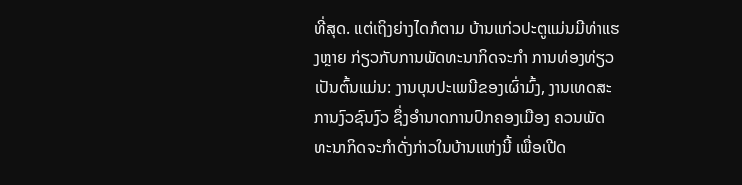ທີ່ສຸດ. ແຕ່ເຖິງຍ່າງໄດກໍຕາມ ບ້ານແກ່ວປະຕູແມ່ນມີທ່າແຮງຫຼາຍ ກ່ຽວກັບການພັດທະນາກິດຈະກຳ ການທ່ອງທ່ຽວເປັນຕົ້ນແມ່ນ: ງານບຸນປະເພນີຂອງເຜົ່າມົ້ງ, ງານເທດສະການງົວຊົນງົວ ຊຶ່ງອຳນາດການປົກຄອງເມືອງ ຄວນພັດທະນາກິດຈະກຳດັ່ງກ່າວໃນບ້ານແຫ່ງນີ້ ເພື່ອເປີດ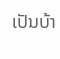ເປັນບ້າ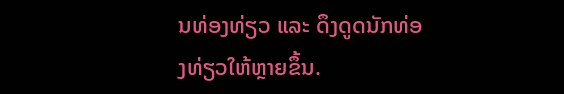ນທ່ອງທ່ຽວ ແລະ ດຶງດູດນັກທ່ອງທ່ຽວໃຫ້ຫຼາຍຂຶ້ນ.